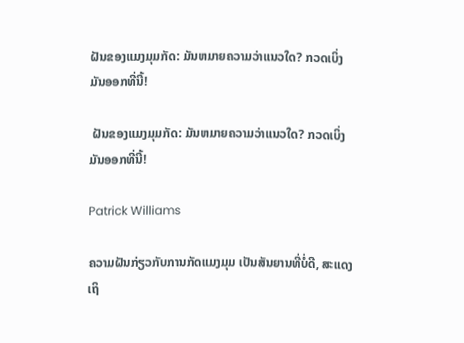ຝັນຂອງແມງມຸມກັດ: ມັນຫມາຍຄວາມວ່າແນວໃດ? ກວດເບິ່ງມັນອອກທີ່ນີ້!

 ຝັນຂອງແມງມຸມກັດ: ມັນຫມາຍຄວາມວ່າແນວໃດ? ກວດເບິ່ງມັນອອກທີ່ນີ້!

Patrick Williams

ຄວາມຝັນກ່ຽວກັບການກັດແມງມຸມ ເປັນສັນຍານທີ່ບໍ່ດີ, ສະແດງເຖິ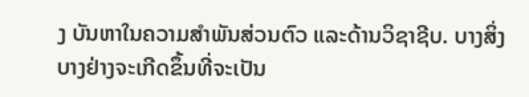ງ ບັນຫາໃນຄວາມສຳພັນສ່ວນຕົວ ແລະດ້ານວິຊາຊີບ. ບາງສິ່ງບາງຢ່າງຈະເກີດຂຶ້ນທີ່ຈະເປັນ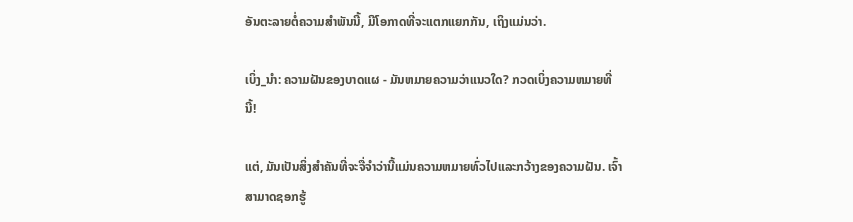ອັນຕະລາຍຕໍ່ຄວາມສໍາພັນນີ້, ມີໂອກາດທີ່ຈະແຕກແຍກກັນ, ເຖິງແມ່ນວ່າ.

ເບິ່ງ_ນຳ: ຄວາມຝັນຂອງບາດແຜ - ມັນຫມາຍຄວາມວ່າແນວໃດ? ກວດເບິ່ງຄວາມຫມາຍທີ່ນີ້!

ແຕ່, ມັນເປັນສິ່ງສໍາຄັນທີ່ຈະຈື່ຈໍາວ່ານີ້ແມ່ນຄວາມຫມາຍທົ່ວໄປແລະກວ້າງຂອງຄວາມຝັນ. ເຈົ້າສາມາດຊອກຮູ້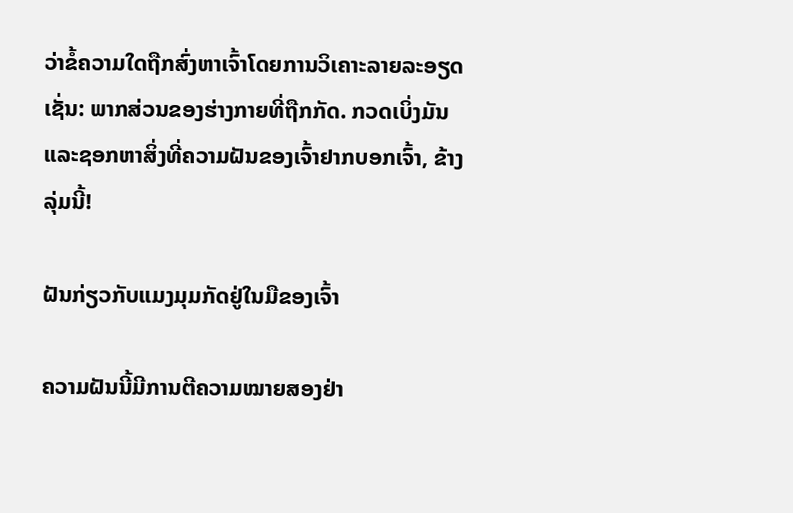ວ່າຂໍ້ຄວາມໃດຖືກສົ່ງຫາເຈົ້າໂດຍການວິເຄາະລາຍລະອຽດເຊັ່ນ: ພາກສ່ວນຂອງຮ່າງກາຍທີ່ຖືກກັດ. ກວດເບິ່ງມັນແລະຊອກຫາສິ່ງທີ່ຄວາມຝັນຂອງເຈົ້າຢາກບອກເຈົ້າ, ຂ້າງລຸ່ມນີ້!

ຝັນກ່ຽວກັບແມງມຸມກັດຢູ່ໃນມືຂອງເຈົ້າ

ຄວາມຝັນນີ້ມີການຕີຄວາມໝາຍສອງຢ່າ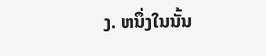ງ. ຫນຶ່ງໃນນັ້ນ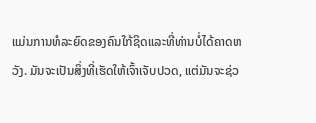ແມ່ນການທໍລະຍົດຂອງຄົນໃກ້ຊິດແລະທີ່ທ່ານບໍ່ໄດ້ຄາດຫວັງ. ມັນຈະເປັນສິ່ງທີ່ເຮັດໃຫ້ເຈົ້າເຈັບປວດ, ແຕ່ມັນຈະຊ່ວ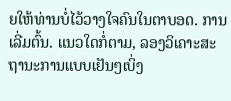ຍໃຫ້ທ່ານບໍ່ໄວ້ວາງໃຈຄົນໃນຕາບອດ. ການເລີ່ມຕົ້ນ. ແນວໃດກໍ່ຕາມ, ລອງວິເຄາະສະຖານະການແບບເຢັນໆເບິ່ງ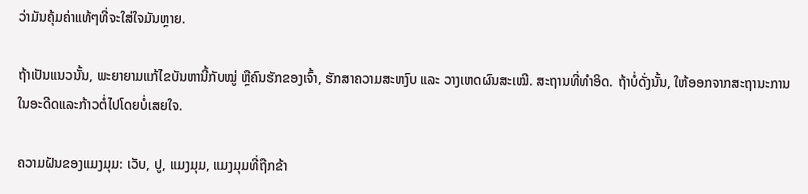ວ່າມັນຄຸ້ມຄ່າແທ້ໆທີ່ຈະໃສ່ໃຈມັນຫຼາຍ.

ຖ້າເປັນແນວນັ້ນ, ພະຍາຍາມແກ້ໄຂບັນຫານີ້ກັບໝູ່ ຫຼືຄົນຮັກຂອງເຈົ້າ, ຮັກສາຄວາມສະຫງົບ ແລະ ວາງເຫດຜົນສະເໝີ. ສະຖານທີ່ທໍາອິດ. ຖ້າບໍ່ດັ່ງນັ້ນ, ໃຫ້ອອກຈາກສະຖານະການໃນອະດີດແລະກ້າວຕໍ່ໄປໂດຍບໍ່ເສຍໃຈ.

ຄວາມຝັນຂອງແມງມຸມ: ເວັບ, ປູ, ແມງມຸມ, ແມງມຸມທີ່ຖືກຂ້າ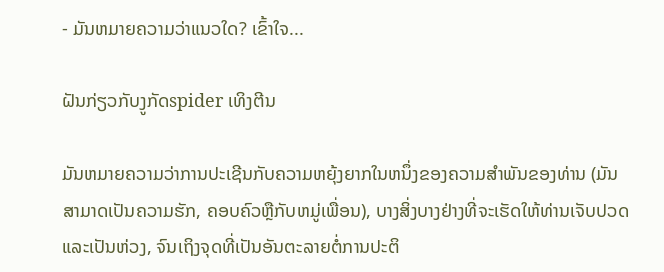- ມັນຫມາຍຄວາມວ່າແນວໃດ? ເຂົ້າໃຈ...

ຝັນກ່ຽວກັບງູກັດspider ເທິງຕີນ

ມັນຫມາຍຄວາມວ່າການປະເຊີນກັບຄວາມຫຍຸ້ງຍາກໃນຫນຶ່ງຂອງຄວາມສໍາພັນຂອງທ່ານ (ມັນສາມາດເປັນຄວາມຮັກ, ຄອບຄົວຫຼືກັບຫມູ່ເພື່ອນ), ບາງສິ່ງບາງຢ່າງທີ່ຈະເຮັດໃຫ້ທ່ານເຈັບປວດແລະເປັນຫ່ວງ, ຈົນເຖິງຈຸດທີ່ເປັນອັນຕະລາຍຕໍ່ການປະຕິ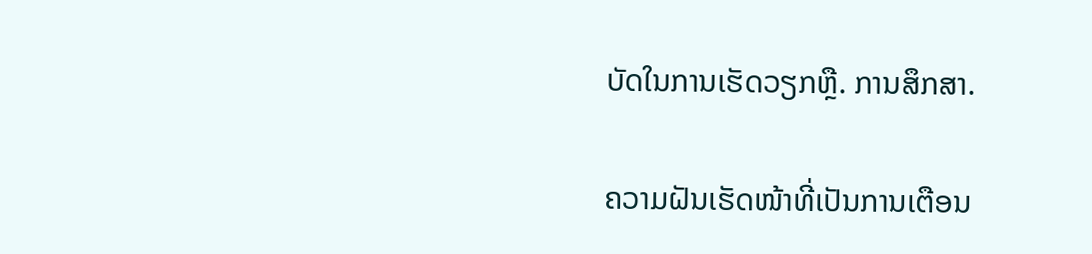ບັດໃນການເຮັດວຽກຫຼື. ການສຶກສາ.

ຄວາມຝັນເຮັດໜ້າທີ່ເປັນການເຕືອນ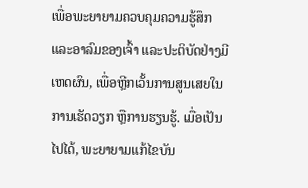ເພື່ອພະຍາຍາມຄວບຄຸມຄວາມຮູ້ສຶກ ແລະອາລົມຂອງເຈົ້າ ແລະປະຕິບັດຢ່າງມີເຫດຜົນ, ເພື່ອຫຼີກເວັ້ນການສູນເສຍໃນການເຮັດວຽກ ຫຼືການຮຽນຮູ້. ເມື່ອເປັນໄປໄດ້, ພະຍາຍາມແກ້ໄຂບັນ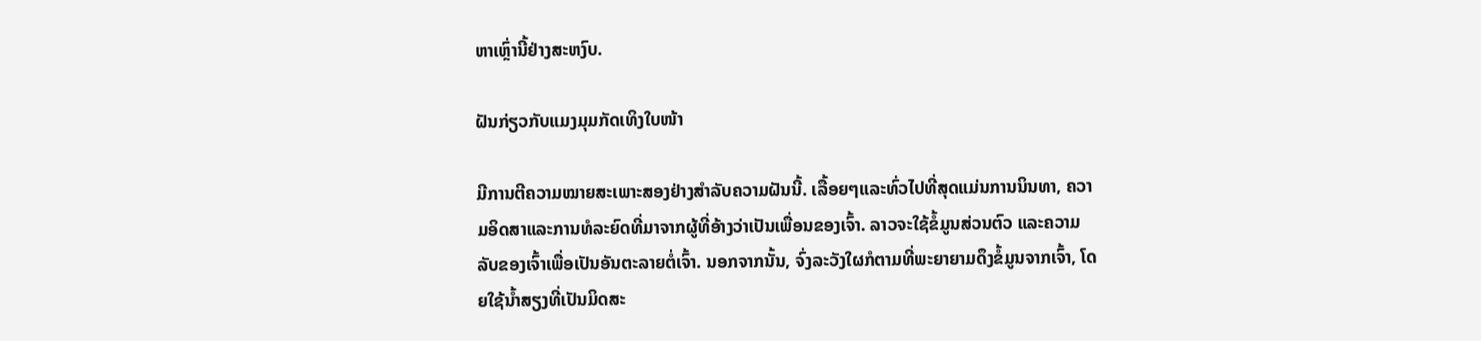ຫາເຫຼົ່ານີ້ຢ່າງສະຫງົບ.

ຝັນກ່ຽວກັບແມງມຸມກັດເທິງໃບໜ້າ

ມີການຕີຄວາມໝາຍສະເພາະສອງຢ່າງສຳລັບຄວາມຝັນນີ້. ເລື້ອຍໆແລະທົ່ວໄປທີ່ສຸດແມ່ນການນິນທາ, ຄວາມອິດສາແລະການທໍລະຍົດທີ່ມາຈາກຜູ້ທີ່ອ້າງວ່າເປັນເພື່ອນຂອງເຈົ້າ. ລາວຈະໃຊ້ຂໍ້ມູນສ່ວນຕົວ ແລະຄວາມລັບຂອງເຈົ້າເພື່ອເປັນອັນຕະລາຍຕໍ່ເຈົ້າ. ນອກຈາກນັ້ນ, ຈົ່ງລະວັງໃຜກໍຕາມທີ່ພະຍາຍາມດຶງຂໍ້ມູນຈາກເຈົ້າ, ໂດຍໃຊ້ນໍ້າສຽງທີ່ເປັນມິດສະ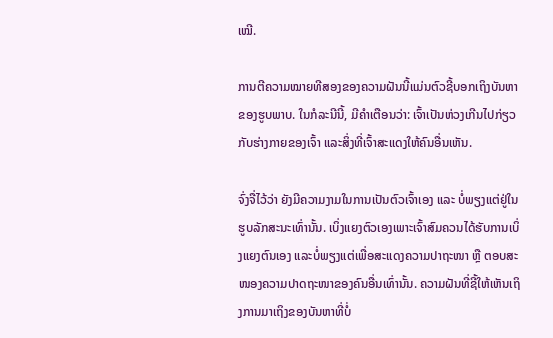ເໝີ.

ການຕີຄວາມໝາຍທີສອງຂອງຄວາມຝັນນີ້ແມ່ນຕົວຊີ້ບອກເຖິງບັນຫາຂອງຮູບພາບ. ໃນກໍລະນີນີ້, ມີຄໍາເຕືອນວ່າ: ເຈົ້າເປັນຫ່ວງເກີນໄປກ່ຽວກັບຮ່າງກາຍຂອງເຈົ້າ ແລະສິ່ງທີ່ເຈົ້າສະແດງໃຫ້ຄົນອື່ນເຫັນ.

ຈົ່ງຈື່ໄວ້ວ່າ ຍັງມີຄວາມງາມໃນການເປັນຕົວເຈົ້າເອງ ແລະ ບໍ່ພຽງແຕ່ຢູ່ໃນຮູບລັກສະນະເທົ່ານັ້ນ. ເບິ່ງແຍງຕົວເອງເພາະເຈົ້າສົມຄວນໄດ້ຮັບການເບິ່ງແຍງຕົນເອງ ແລະບໍ່ພຽງແຕ່ເພື່ອສະແດງຄວາມປາຖະໜາ ຫຼື ຕອບສະໜອງຄວາມປາດຖະໜາຂອງຄົນອື່ນເທົ່ານັ້ນ. ຄວາມຝັນທີ່ຊີ້ໃຫ້ເຫັນເຖິງການມາເຖິງຂອງບັນຫາທີ່ບໍ່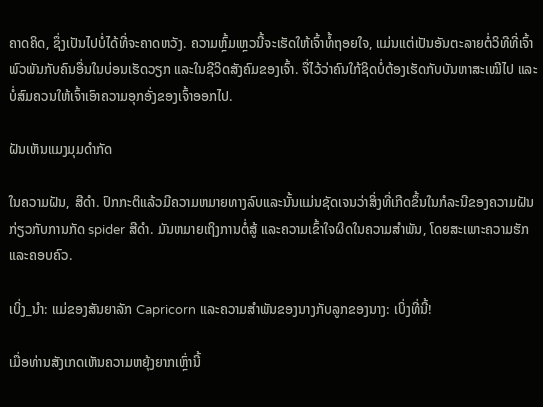ຄາດຄິດ, ຊຶ່ງເປັນໄປບໍ່ໄດ້ທີ່ຈະຄາດຫວັງ. ຄວາມຫຼົ້ມເຫຼວນີ້ຈະເຮັດໃຫ້ເຈົ້າທໍ້ຖອຍໃຈ, ແມ່ນແຕ່ເປັນອັນຕະລາຍຕໍ່ວິທີທີ່ເຈົ້າພົວພັນກັບຄົນອື່ນໃນບ່ອນເຮັດວຽກ ແລະໃນຊີວິດສັງຄົມຂອງເຈົ້າ. ຈື່ໄວ້ວ່າຄົນໃກ້ຊິດບໍ່ຕ້ອງເຮັດກັບບັນຫາສະເໝີໄປ ແລະບໍ່ສົມຄວນໃຫ້ເຈົ້າເອົາຄວາມອຸກອັ່ງຂອງເຈົ້າອອກໄປ.

ຝັນເຫັນແມງມຸມດຳກັດ

ໃນຄວາມຝັນ, ສີດຳ. ປົກກະຕິແລ້ວມີຄວາມຫມາຍທາງລົບແລະນັ້ນແມ່ນຊັດເຈນວ່າສິ່ງທີ່ເກີດຂຶ້ນໃນກໍລະນີຂອງຄວາມຝັນກ່ຽວກັບການກັດ spider ສີດໍາ. ມັນຫມາຍເຖິງການຕໍ່ສູ້ ແລະຄວາມເຂົ້າໃຈຜິດໃນຄວາມສໍາພັນ, ໂດຍສະເພາະຄວາມຮັກ ແລະຄອບຄົວ.

ເບິ່ງ_ນຳ: ແມ່ຂອງສັນຍາລັກ Capricorn ແລະຄວາມສໍາພັນຂອງນາງກັບລູກຂອງນາງ: ເບິ່ງທີ່ນີ້!

ເມື່ອທ່ານສັງເກດເຫັນຄວາມຫຍຸ້ງຍາກເຫຼົ່ານີ້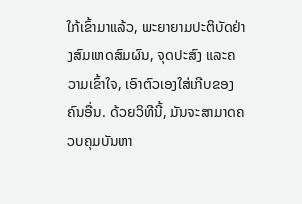ໃກ້ເຂົ້າມາແລ້ວ, ພະຍາຍາມປະຕິບັດຢ່າງສົມເຫດສົມຜົນ, ຈຸດປະສົງ ແລະຄວາມເຂົ້າໃຈ, ເອົາຕົວເອງໃສ່ເກີບຂອງຄົນອື່ນ. ດ້ວຍວິທີນີ້, ມັນຈະສາມາດຄວບຄຸມບັນຫາ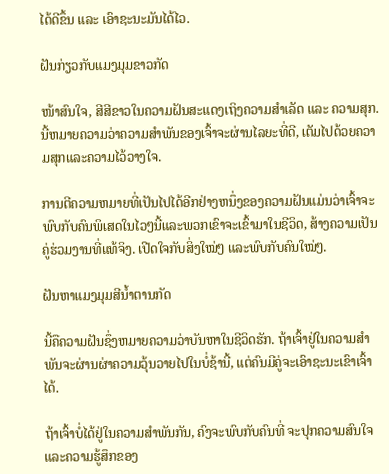ໄດ້ດີຂຶ້ນ ແລະ ເອົາຊະນະມັນໄດ້ໄວ.

ຝັນກ່ຽວກັບແມງມຸມຂາວກັດ

ໜ້າສົນໃຈ, ສີສີຂາວໃນຄວາມຝັນສະແດງເຖິງຄວາມສຳເລັດ ແລະ ຄວາມສຸກ. ນີ້ຫມາຍຄວາມວ່າຄວາມສໍາພັນຂອງເຈົ້າຈະຜ່ານໄລຍະທີ່ດີ, ເຕັມໄປດ້ວຍຄວາມສຸກແລະຄວາມໄວ້ວາງໃຈ.

ການຕີຄວາມຫມາຍທີ່ເປັນໄປໄດ້ອີກຢ່າງຫນຶ່ງຂອງຄວາມຝັນແມ່ນວ່າເຈົ້າຈະພົບກັບຄົນພິເສດໃນໄວໆນີ້ແລະພວກເຂົາຈະເຂົ້າມາໃນຊີວິດ, ສ້າງຄວາມເປັນຄູ່ຮ່ວມງານທີ່ແທ້ຈິງ. ເປີດໃຈກັບສິ່ງໃໝ່ໆ ແລະພົບກັບຄົນໃໝ່ໆ.

ຝັນຫາແມງມຸມສີນ້ຳຕານກັດ

ນີ້ຄືຄວາມຝັນຊຶ່ງຫມາຍຄວາມວ່າບັນຫາໃນຊີວິດຮັກ. ຖ້າເຈົ້າຢູ່ໃນຄວາມສຳພັນຈະຜ່ານຜ່າຄວາມວຸ້ນວາຍໄປໃນບໍ່ຊ້ານີ້, ແຕ່ຄົນມີຄູ່ຈະເອົາຊະນະເຂົາເຈົ້າໄດ້.

ຖ້າເຈົ້າບໍ່ໄດ້ຢູ່ໃນຄວາມສຳພັນກັນ, ຄົງຈະພົບກັບຄົນທີ່ ຈະປຸກຄວາມສົນໃຈແລະຄວາມຮູ້ສຶກຂອງ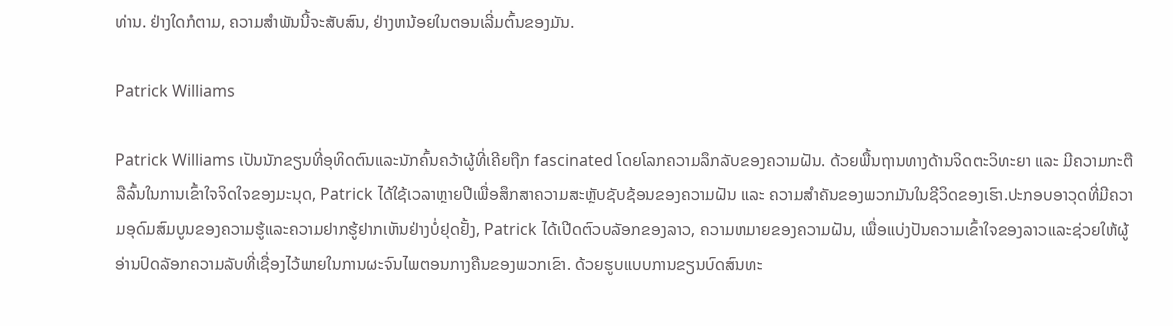ທ່ານ. ຢ່າງໃດກໍຕາມ, ຄວາມສໍາພັນນີ້ຈະສັບສົນ, ຢ່າງຫນ້ອຍໃນຕອນເລີ່ມຕົ້ນຂອງມັນ.

Patrick Williams

Patrick Williams ເປັນນັກຂຽນທີ່ອຸທິດຕົນແລະນັກຄົ້ນຄວ້າຜູ້ທີ່ເຄີຍຖືກ fascinated ໂດຍໂລກຄວາມລຶກລັບຂອງຄວາມຝັນ. ດ້ວຍພື້ນຖານທາງດ້ານຈິດຕະວິທະຍາ ແລະ ມີຄວາມກະຕືລືລົ້ນໃນການເຂົ້າໃຈຈິດໃຈຂອງມະນຸດ, Patrick ໄດ້ໃຊ້ເວລາຫຼາຍປີເພື່ອສຶກສາຄວາມສະຫຼັບຊັບຊ້ອນຂອງຄວາມຝັນ ແລະ ຄວາມສຳຄັນຂອງພວກມັນໃນຊີວິດຂອງເຮົາ.ປະກອບອາວຸດທີ່ມີຄວາມອຸດົມສົມບູນຂອງຄວາມຮູ້ແລະຄວາມຢາກຮູ້ຢາກເຫັນຢ່າງບໍ່ຢຸດຢັ້ງ, Patrick ໄດ້ເປີດຕົວບລັອກຂອງລາວ, ຄວາມຫມາຍຂອງຄວາມຝັນ, ເພື່ອແບ່ງປັນຄວາມເຂົ້າໃຈຂອງລາວແລະຊ່ວຍໃຫ້ຜູ້ອ່ານປົດລັອກຄວາມລັບທີ່ເຊື່ອງໄວ້ພາຍໃນການຜະຈົນໄພຕອນກາງຄືນຂອງພວກເຂົາ. ດ້ວຍຮູບແບບການຂຽນບົດສົນທະ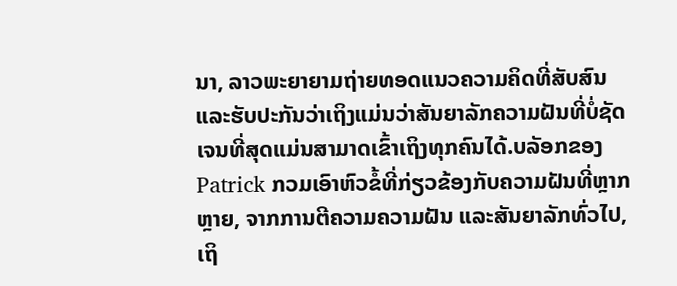ນາ, ລາວພະຍາຍາມຖ່າຍທອດແນວຄວາມຄິດທີ່ສັບສົນແລະຮັບປະກັນວ່າເຖິງແມ່ນວ່າສັນຍາລັກຄວາມຝັນທີ່ບໍ່ຊັດເຈນທີ່ສຸດແມ່ນສາມາດເຂົ້າເຖິງທຸກຄົນໄດ້.ບລັອກຂອງ Patrick ກວມເອົາຫົວຂໍ້ທີ່ກ່ຽວຂ້ອງກັບຄວາມຝັນທີ່ຫຼາກຫຼາຍ, ຈາກການຕີຄວາມຄວາມຝັນ ແລະສັນຍາລັກທົ່ວໄປ, ເຖິ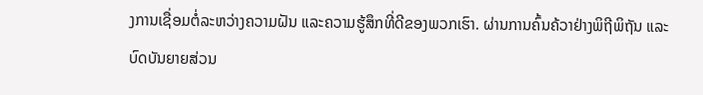ງການເຊື່ອມຕໍ່ລະຫວ່າງຄວາມຝັນ ແລະຄວາມຮູ້ສຶກທີ່ດີຂອງພວກເຮົາ. ຜ່ານການຄົ້ນຄ້ວາຢ່າງພິຖີພິຖັນ ແລະບົດບັນຍາຍສ່ວນ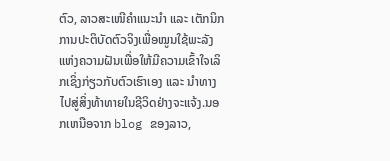ຕົວ, ລາວສະເໜີຄຳແນະນຳ ແລະ ເຕັກນິກການປະຕິບັດຕົວຈິງເພື່ອໝູນໃຊ້ພະລັງແຫ່ງຄວາມຝັນເພື່ອໃຫ້ມີຄວາມເຂົ້າໃຈເລິກເຊິ່ງກ່ຽວກັບຕົວເຮົາເອງ ແລະ ນຳທາງໄປສູ່ສິ່ງທ້າທາຍໃນຊີວິດຢ່າງຈະແຈ້ງ.ນອກເຫນືອຈາກ blog ຂອງລາວ,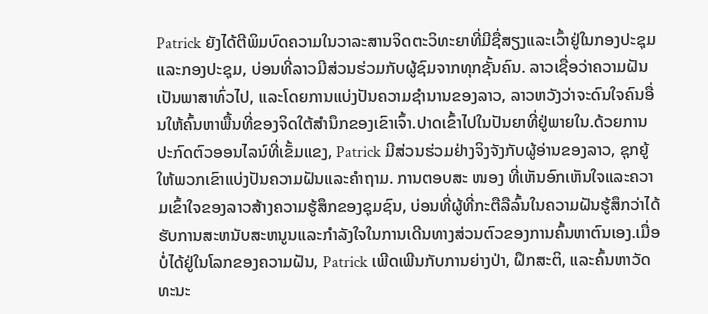Patrick ຍັງໄດ້ຕີພິມບົດຄວາມໃນວາລະສານຈິດຕະວິທະຍາທີ່ມີຊື່ສຽງແລະເວົ້າຢູ່ໃນກອງປະຊຸມແລະກອງປະຊຸມ, ບ່ອນທີ່ລາວມີສ່ວນຮ່ວມກັບຜູ້ຊົມຈາກທຸກຊັ້ນຄົນ. ລາວເຊື່ອວ່າຄວາມຝັນເປັນພາສາທົ່ວໄປ, ແລະໂດຍການແບ່ງປັນຄວາມຊໍານານຂອງລາວ, ລາວຫວັງວ່າຈະດົນໃຈຄົນອື່ນໃຫ້ຄົ້ນຫາພື້ນທີ່ຂອງຈິດໃຕ້ສໍານຶກຂອງເຂົາເຈົ້າ.ປາດເຂົ້າໄປໃນປັນຍາທີ່ຢູ່ພາຍໃນ.ດ້ວຍການປະກົດຕົວອອນໄລນ໌ທີ່ເຂັ້ມແຂງ, Patrick ມີສ່ວນຮ່ວມຢ່າງຈິງຈັງກັບຜູ້ອ່ານຂອງລາວ, ຊຸກຍູ້ໃຫ້ພວກເຂົາແບ່ງປັນຄວາມຝັນແລະຄໍາຖາມ. ການຕອບສະ ໜອງ ທີ່ເຫັນອົກເຫັນໃຈແລະຄວາມເຂົ້າໃຈຂອງລາວສ້າງຄວາມຮູ້ສຶກຂອງຊຸມຊົນ, ບ່ອນທີ່ຜູ້ທີ່ກະຕືລືລົ້ນໃນຄວາມຝັນຮູ້ສຶກວ່າໄດ້ຮັບການສະຫນັບສະຫນູນແລະກໍາລັງໃຈໃນການເດີນທາງສ່ວນຕົວຂອງການຄົ້ນຫາຕົນເອງ.ເມື່ອບໍ່ໄດ້ຢູ່ໃນໂລກຂອງຄວາມຝັນ, Patrick ເພີດເພີນກັບການຍ່າງປ່າ, ຝຶກສະຕິ, ແລະຄົ້ນຫາວັດທະນະ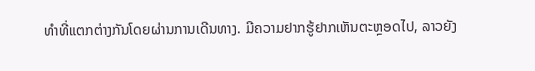ທໍາທີ່ແຕກຕ່າງກັນໂດຍຜ່ານການເດີນທາງ. ມີຄວາມຢາກຮູ້ຢາກເຫັນຕະຫຼອດໄປ, ລາວຍັງ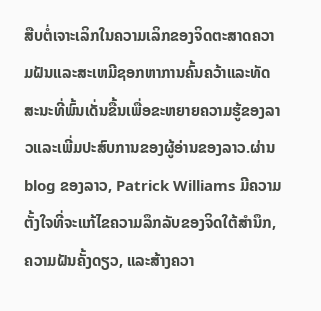ສືບຕໍ່ເຈາະເລິກໃນຄວາມເລິກຂອງຈິດຕະສາດຄວາມຝັນແລະສະເຫມີຊອກຫາການຄົ້ນຄວ້າແລະທັດສະນະທີ່ພົ້ນເດັ່ນຂື້ນເພື່ອຂະຫຍາຍຄວາມຮູ້ຂອງລາວແລະເພີ່ມປະສົບການຂອງຜູ້ອ່ານຂອງລາວ.ຜ່ານ blog ຂອງລາວ, Patrick Williams ມີຄວາມຕັ້ງໃຈທີ່ຈະແກ້ໄຂຄວາມລຶກລັບຂອງຈິດໃຕ້ສໍານຶກ, ຄວາມຝັນຄັ້ງດຽວ, ແລະສ້າງຄວາ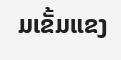ມເຂັ້ມແຂງ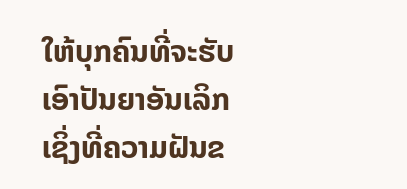ໃຫ້ບຸກຄົນທີ່ຈະຮັບເອົາປັນຍາອັນເລິກເຊິ່ງທີ່ຄວາມຝັນຂ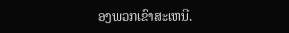ອງພວກເຂົາສະເຫນີ.